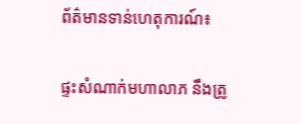ព័ត៌មានទាន់ហេតុការណ៍៖

ផ្ទះសំណាក់មហាលាភ នឹងត្រូ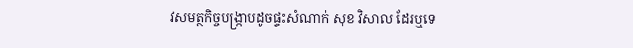វសមត្ថកិច្ចបង្ក្រាបដូចផ្ទះសំណាក់ សុខ វិសាល ដែរឬទេ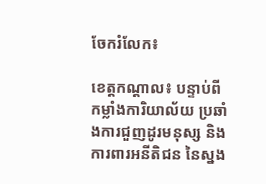ចែករំលែក៖

ខេត្តកណ្តាល៖ បន្ទាប់ពីកម្លាំងការិយាល័យ ប្រឆាំងការជួញដូរមនុស្ស និងការពារអនីតិជន នៃស្នង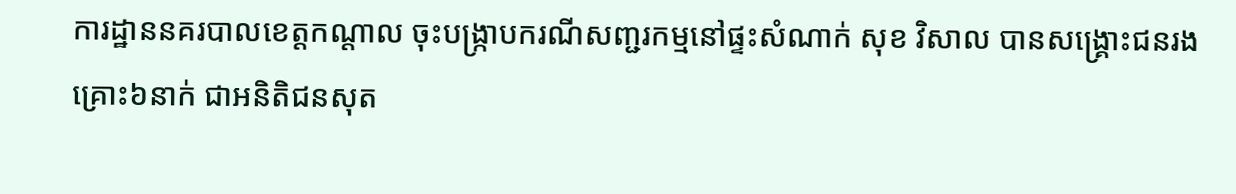ការដ្ឋាននគរបាលខេត្តកណ្តាល ចុះបង្ក្រាបករណីសញ្ជរកម្មនៅផ្ទះសំណាក់ សុខ វិសាល បានសង្គ្រោះជនរងគ្រោះ៦នាក់ ជាអនិតិជនសុត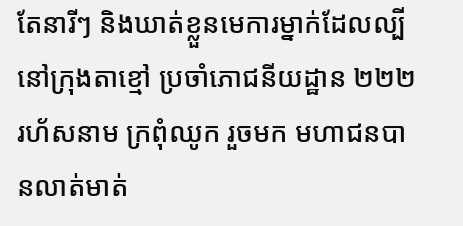តែនារីៗ និងឃាត់ខ្លួនមេការម្នាក់ដែលល្បីនៅក្រុងតាខ្មៅ ប្រចាំភោជនីយដ្ឋាន ២២២ រហ័សនាម ក្រពុំឈូក រួចមក មហាជនបានលាត់មាត់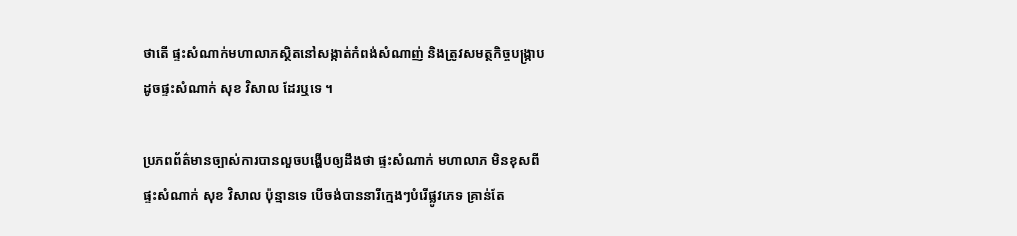ថាតើ ផ្ទះសំណាក់មហាលាភស្ថិតនៅសង្កាត់កំពង់សំណាញ់ និងត្រូវសមត្ថកិច្ចបង្ក្រាបដូចផ្ទះសំណាក់ សុខ វិសាល ដែរឬទេ ។

ប្រភពព័ត៌មានច្បាស់ការបានលួចបង្ហើបឲ្យដឹងថា ផ្ទះសំណាក់ មហាលាភ មិនខុសពីផ្ទះសំណាក់ សុខ វិសាល ប៉ុន្មានទេ បើចង់បាននារីក្មេងៗបំរើផ្លូវភេទ គ្រាន់តែ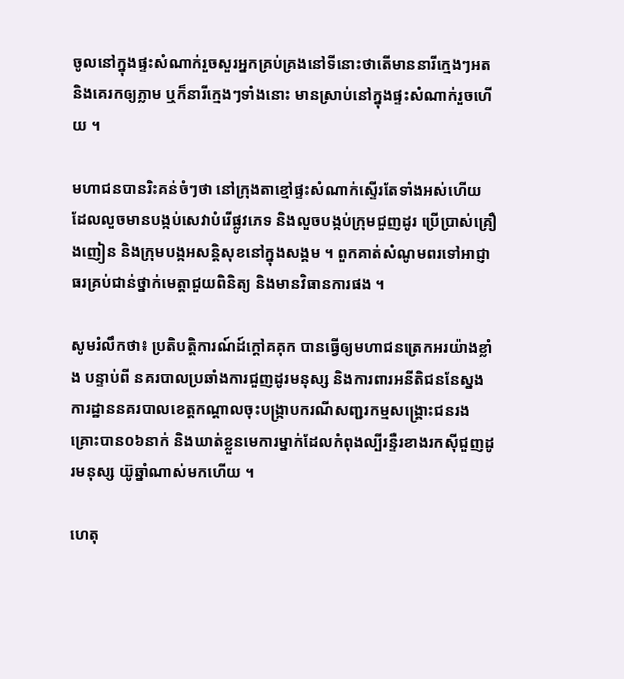ចូលនៅក្នុងផ្ទះសំណាក់រួចសួរអ្នកគ្រប់គ្រងនៅទីនោះថាតើមាននារីក្មេងៗអត និងគេរកឲ្យភ្លាម ឬក៏នារីក្មេងៗទាំងនោះ មានស្រាប់នៅក្នុងផ្ទះសំណាក់រួចហើយ ។

មហាជនបានរិះគន់ចំៗថា នៅក្រុងតាខ្មៅផ្ទះសំណាក់ស្ទើរតែទាំងអស់ហើយ ដែលលួចមានបង្កប់សេវាបំរើផ្លូវភេទ និងលួចបង្កប់ក្រុមជួញដូរ ប្រើប្រាស់គ្រឿងញៀន និងក្រុមបង្កអសន្តិសុខនៅក្នុងសង្គម ។ ពួកគាត់សំណូមពរទៅអាជ្ញាធរគ្រប់ជាន់ថ្នាក់មេត្តាជួយពិនិត្យ និងមានវិធានការផង ។

សូមរំលឹកថា៖ ប្រតិបត្តិការណ៍ដ៍ក្តៅគគុក បានធ្វើឲ្យមហាជនត្រេកអរយ៉ាងខ្លាំង បន្ទាប់ពី នគរបាលប្រឆាំងការជួញដូរមនុស្ស និងការពារអនីតិជននែស្នងការដ្ឋាននគរបាលខេត្តកណ្តាលចុះបង្ក្រាបករណីសញ្ជរកម្មសង្គ្រោះជនរងគ្រោះបាន០៦នាក់ និងឃាត់ខ្លួនមេការម្នាក់ដែលកំពុងល្បីរន្ទឺរខាងរកសុីជួញដូរមនុស្ស យ៊ូឆ្នាំណាស់មកហើយ ។

ហេតុ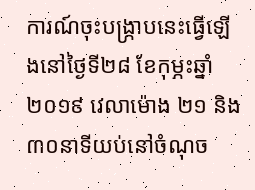ការណ៍ចុះបង្ក្រាបនេះធ្វើឡើងនៅថ្ងៃទី២៨ ខែកុម្ភះឆ្នាំ២០១៩ វេលាម៉ោង ២១ និង៣០នាទីយប់នៅចំណុច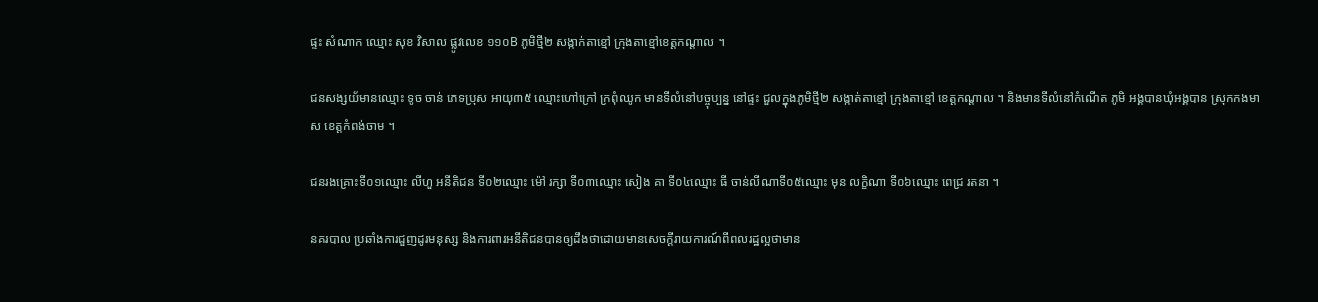ផ្ទះ សំណាក ឈ្មោះ សុខ វិសាល ផ្លូវលេខ ១១០B ភូមិថ្មី២ សង្កាក់តាខ្មៅ ក្រុងតាខ្មៅខេត្តកណ្តាល ។

ជនសង្សយ័មានឈ្មោះ ទូច ចាន់ ភេទប្រុស អាយុ៣៥ ឈ្មោះហៅក្រៅ ក្រពុំឈូក មានទីលំនៅបច្ចុប្បន្ន នៅផ្ទះ ជួលក្នុងភូមិថ្មី២ សង្កាត់តាខ្មៅ ក្រុងតាខ្មៅ ខេត្តកណ្តាល ។ និងមានទីលំនៅកំណើត ភូមិ អង្គបានឃុំអង្គបាន ស្រុកកងមាស ខេត្តកំពង់ចាម ។

ជនរងគ្រោះទី០១ឈ្មោះ លីហួ អនីតិជន ទី០២ឈ្មោះ ម៉ៅ រក្សា ទី០៣ឈ្មោះ សៀង គា ទី០៤ឈ្មោះ ធី ចាន់លីណាទី០៥ឈ្មោះ មុន លក្ខិណា ទី០៦ឈ្មោះ ពេជ្រ រតនា ។

នគរបាល ប្រឆាំងការជួញដូរមនុស្ស និងការពារអនីតិជនបានឲ្យដឹងថាដោយមានសេចក្តីរាយការណ៍ពីពលរដ្ឋល្អថាមាន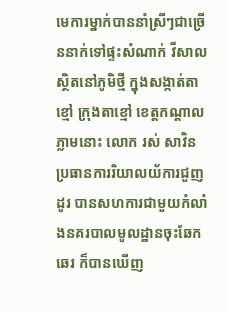មេការម្នាក់បាននាំស្រីៗជាច្រើននាក់ទៅផ្ទះសំណាក់ វីសាល ស្ថិតនៅភូមិថ្មី ក្នុងសង្កាត់តាខ្មៅ ក្រុងតាខ្មៅ ខេត្តកណ្តាល ភ្លាមនោះ លោក រស់ សាវិន ប្រធានការរិយាលយ័ការជួញដូរ បានសហការជាមួយកំលាំងនគរបាលមូលដ្ឋានចុះឆែកឆេរ ក៏បានឃើញ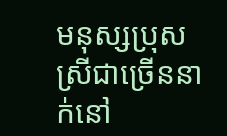មនុស្សប្រុសស្រីជាច្រើននាក់នៅ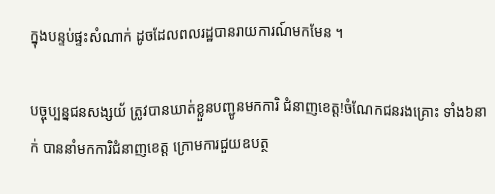ក្នុងបន្ទប់ផ្ទះសំណាក់ ដូចដែលពលរដ្ឋបានរាយការណ៍មកមែន ។

បច្ចុប្បន្នជនសង្សយ័ ត្រូវបានឃាត់ខ្លួនបញ្ជូនមកការិ ជំនាញខេត្ត!ចំណែកជនរងគ្រោះ ទាំង៦នាក់ បាននាំមកការិជំនាញខេត្ត ក្រោមការជួយឧបត្ថ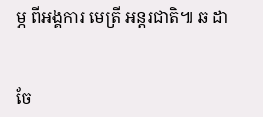ម្ភ ពីអង្គការ មេត្រី អន្តរជាតិ៕ ឆ ដា


ចែ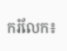ករំលែក៖